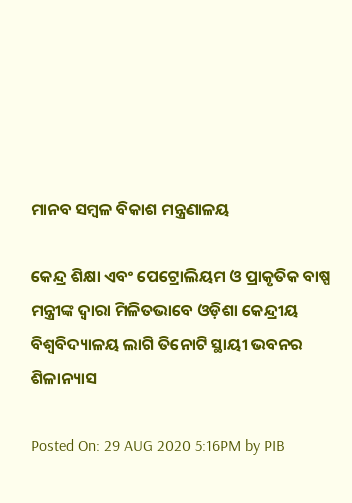ମାନବ ସମ୍ବଳ ବିକାଶ ମନ୍ତ୍ରଣାଳୟ

କେନ୍ଦ୍ର ଶିକ୍ଷା ଏବଂ ପେଟ୍ରୋଲିୟମ ଓ ପ୍ରାକୃତିକ ବାଷ୍ପ ମନ୍ତ୍ରୀଙ୍କ ଦ୍ୱାରା ମିଳିତଭାବେ ଓଡ଼ିଶା କେନ୍ଦ୍ରୀୟ ବିଶ୍ୱବିଦ୍ୟାଳୟ ଲାଗି ତିନୋଟି ସ୍ଥାୟୀ ଭବନର ଶିଳାନ୍ୟାସ

Posted On: 29 AUG 2020 5:16PM by PIB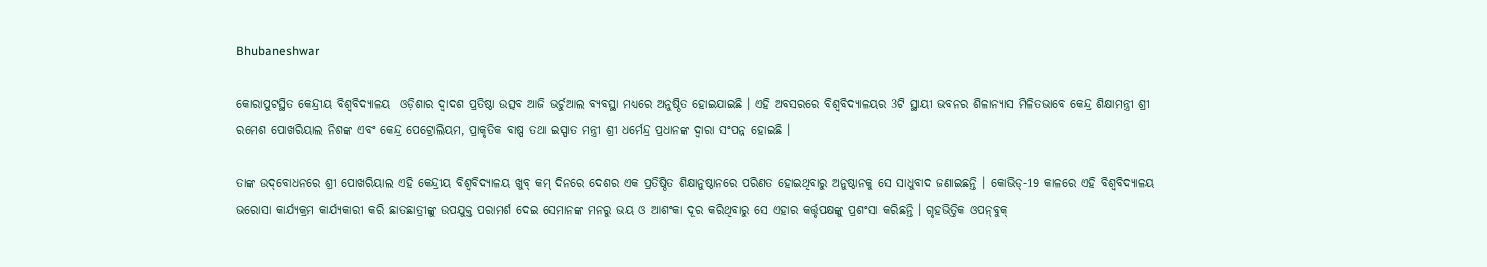Bhubaneshwar

କୋରାପୁଟସ୍ଥିତ କେନ୍ଦ୍ରୀୟ ବିଶ୍ୱବିଦ୍ୟାଳୟ  ଓଡ଼ିଶାର ଦ୍ୱାଦଶ ପ୍ରତିଷ୍ଠା ଉତ୍ସବ ଆଜି ଭର୍ଚୁଆଲ ବ୍ୟବସ୍ଥା ମଧ୍ୟରେ ଅନୁଷ୍ଠିତ ହୋଇଯାଇଛି । ଏହି ଅବସରରେ ବିଶ୍ୱବିଦ୍ୟାଳୟର 3ଟି ସ୍ଥାୟୀ ଭବନର ଶିଳାନ୍ୟାସ ମିଳିତଭାବେ କେନ୍ଦ୍ର ଶିକ୍ଷାମନ୍ତ୍ରୀ ଶ୍ରୀ ରମେଶ ପୋଖରିୟାଲ ନିଶଙ୍କ ଏବଂ କେନ୍ଦ୍ର ପେଟ୍ରୋଲିୟମ, ପ୍ରାକୃତିକ ବାଷ୍ପ ତଥା ଇସ୍ପାତ ମନ୍ତ୍ରୀ ଶ୍ରୀ ଧର୍ମେନ୍ଦ୍ର ପ୍ରଧାନଙ୍କ ଦ୍ୱାରା ସଂପନ୍ନ ହୋଇଛି ।

ତାଙ୍କ ଉଦ୍‌ବୋଧନରେ ଶ୍ରୀ ପୋଖରିୟାଲ ଏହି କେନ୍ଦ୍ରୀୟ ବିଶ୍ୱବିଦ୍ୟାଳୟ ଖୁବ୍‌ କମ୍‌ ଦିନରେ ଦେଶର ଏକ ପ୍ରତିଷ୍ଠିତ ଶିକ୍ଷାନୁଷ୍ଠାନରେ ପରିଣତ ହୋଇଥିବାରୁ ଅନୁଷ୍ଠାନକୁ ସେ ସାଧୁବାଦ ଜଣାଇଛନ୍ତି । କୋଭିଡ୍‌-19 କାଳରେ ଏହି ବିଶ୍ୱବିଦ୍ୟାଳୟ ଭରୋସା କାର୍ଯ୍ୟକ୍ରମ କାର୍ଯ୍ୟକାରୀ କରି ଛାତଛାତ୍ରୀଙ୍କୁ ଉପଯୁକ୍ତ ପରାମର୍ଶ ଦେଇ ସେମାନଙ୍କ ମନରୁ ଭୟ ଓ ଆଶଂକା ଦୂର କରିଥିବାରୁ ସେ ଏହାର କର୍ତ୍ତୃପକ୍ଷଙ୍କୁ ପ୍ରଶଂସା କରିଛନ୍ତି । ଗୃହଭିତ୍ତିକ ଓପନ୍‌ବୁକ୍‌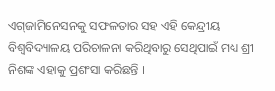ଏଗ୍‌ଜାମିନେସନକୁ ସଫଳତାର ସହ ଏହି କେନ୍ଦ୍ରୀୟ ବିଶ୍ୱବିଦ୍ୟାଳୟ ପରିଚାଳନା କରିଥିବାରୁ ସେଥିପାଇଁ ମଧ୍ୟ ଶ୍ରୀ ନିଶଙ୍କ ଏହାକୁ ପ୍ରଶଂସା କରିଛନ୍ତି ।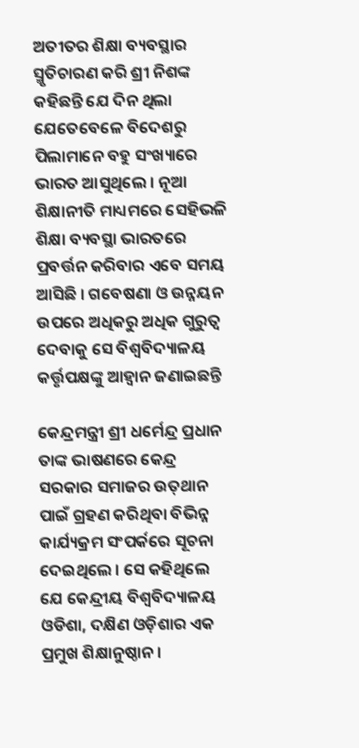ଅତୀତର ଶିକ୍ଷା ବ୍ୟବସ୍ଥାର ସ୍ମୃତିଚାରଣ କରି ଶ୍ରୀ ନିଶଙ୍କ କହିଛନ୍ତି ଯେ ଦିନ ଥିଲା ଯେତେବେଳେ ବିଦେଶରୁ ପିଲାମାନେ ବହୁ ସଂଖ୍ୟାରେ ଭାରତ ଆସୁଥିଲେ । ନୂଆ ଶିକ୍ଷାନୀତି ମାଧ୍ୟମରେ ସେହିଭଳି ଶିକ୍ଷା ବ୍ୟବସ୍ଥା ଭାରତରେ ପ୍ରବର୍ତ୍ତନ କରିବାର ଏବେ ସମୟ ଆସିଛି । ଗବେଷଣା ଓ ଉନ୍ନୟନ ଉପରେ ଅଧିକରୁ ଅଧିକ ଗୁରୁତ୍ୱ ଦେବାକୁ ସେ ବିଶ୍ୱବିଦ୍ୟାଳୟ କର୍ତ୍ତୃପକ୍ଷଙ୍କୁ ଆହ୍ୱାନ ଜଣାଇଛନ୍ତି

କେନ୍ଦ୍ରମନ୍ତ୍ରୀ ଶ୍ରୀ ଧର୍ମେନ୍ଦ୍ର ପ୍ରଧାନ ତାଙ୍କ ଭାଷଣରେ କେନ୍ଦ୍ର ସରକାର ସମାଜର ଉତ୍‌ଥାନ ପାଇଁ ଗ୍ରହଣ କରିଥିବା ବିଭିନ୍ନ କାର୍ଯ୍ୟକ୍ରମ ସଂପର୍କରେ ସୂଚନା ଦେଇଥିଲେ । ସେ କହିଥିଲେ ଯେ କେନ୍ଦ୍ରୀୟ ବିଶ୍ୱବିଦ୍ୟାଳୟ ଓଡିଶା, ଦକ୍ଷିଣ ଓଡ଼ିଶାର ଏକ ପ୍ରମୁଖ ଶିକ୍ଷାନୁଷ୍ଠାନ ।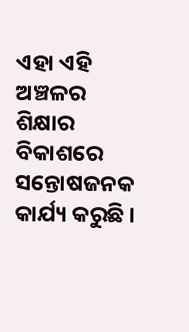ଏହା ଏହି ଅଞ୍ଚଳର ଶିକ୍ଷାର ବିକାଶରେ ସନ୍ତୋଷଜନକ କାର୍ଯ୍ୟ କରୁଛି ।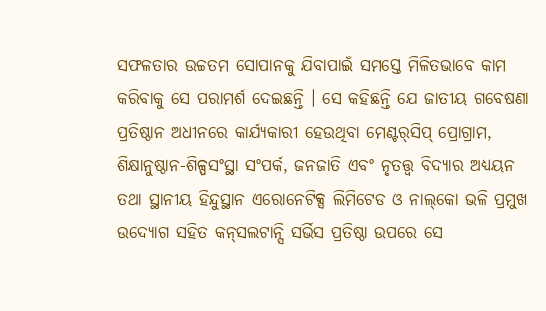ସଫଳତାର ଉଚ୍ଚତମ ସୋପାନକୁ ଯିବାପାଇଁ ସମସ୍ତେ ମିଳିତଭାବେ କାମ କରିବାକୁ ସେ ପରାମର୍ଶ ଦେଇଛନ୍ତି । ସେ କହିଛନ୍ତି ଯେ ଜାତୀୟ ଗବେଷଣା ପ୍ରତିଷ୍ଠାନ ଅଧୀନରେ କାର୍ଯ୍ୟକାରୀ ହେଉଥିବା ମେଣ୍ଟର୍‌ସିପ୍‌ ପ୍ରୋଗ୍ରାମ, ଶିକ୍ଷାନୁଷ୍ଠାନ-ଶିଳ୍ପସଂସ୍ଥା ସଂପର୍କ, ଜନଜାତି ଏବଂ ନୃତତ୍ତ୍ୱ ବିଦ୍ୟାର ଅଧ୍ୟୟନ ତଥା ସ୍ଥାନୀୟ ହିନ୍ଦୁସ୍ଥାନ ଏରୋନେଟିକ୍ସ ଲିମିଟେଡ ଓ ନାଲ୍‌କୋ ଭଳି ପ୍ରମୁଖ ଉଦ୍ୟୋଗ ସହିତ କନ୍‌ସଲଟାନ୍ସି ସର୍ଭିସ ପ୍ରତିଷ୍ଠା ଉପରେ ସେ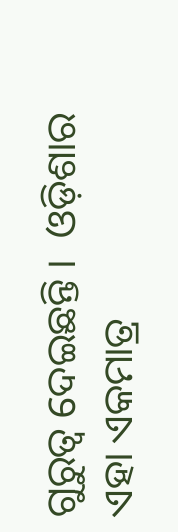ଗୁରୁତ୍ୱ ଦେଇଛନ୍ତି ।  ଓଡ଼ିଶାର ଏହା ଏକମାତ୍ର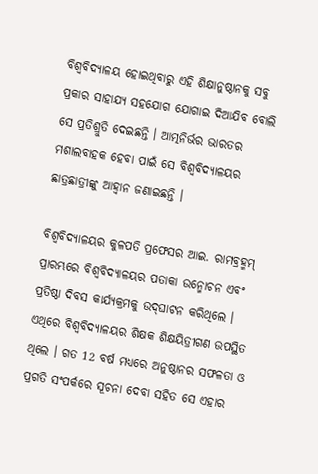ବିଶ୍ୱବିଦ୍ୟାଳୟ ହୋଇଥିବାରୁ ଏହି ଶିକ୍ଷାନୁଷ୍ଠାନକୁ ସବୁ ପ୍ରକାର ସାହାଯ୍ୟ ସହଯୋଗ ଯୋଗାଇ ଦିଆଯିବ ବୋଲି ସେ ପ୍ରତିଶ୍ରୁତି ଦେଇଛନ୍ତି । ଆତ୍ମନିର୍ଭର ଭାରତର ମଶାଲବାହକ ହେବା ପାଇଁ ସେ ବିଶ୍ୱବିଦ୍ୟାଳୟର ଛାତ୍ରଛାତ୍ରୀଙ୍କୁ ଆହ୍ୱାନ ଜଣାଇଛନ୍ତି ।

ବିଶ୍ୱବିଦ୍ୟାଳୟର କୁଳପତି ପ୍ରଫେସର ଆଇ. ରାମବ୍ରହ୍ମମ୍‌ ପ୍ରାରମ୍ଭରେ ବିଶ୍ୱବିଦ୍ୟାଳୟର ପତାକା ଉନ୍ମୋଚନ ଏବଂ ପ୍ରତିଷ୍ଠା ଦିବସ କାର୍ଯ୍ୟକ୍ରମକୁ ଉଦ୍‌ଘାଟନ କରିଥିଲେ । ଏଥିରେ ବିଶ୍ୱବିଦ୍ୟାଳୟର ଶିକ୍ଷକ ଶିକ୍ଷୟିତ୍ରୀଗଣ ଉପସ୍ଥିତ ଥିଲେ । ଗତ 12 ବର୍ଷ ମଧ୍ୟରେ ଅନୁଷ୍ଠାନର ସଫଳତା ଓ ପ୍ରଗତି ସଂପର୍କରେ ସୂଚନା ଦେବା ସହିତ ସେ ଏହାର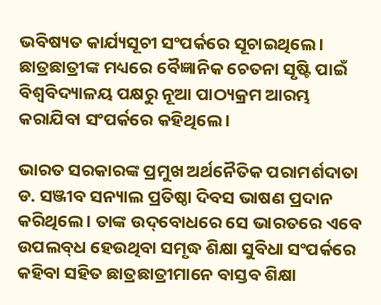ଭବିଷ୍ୟତ କାର୍ଯ୍ୟସୂଚୀ ସଂପର୍କରେ ସୂଚାଇଥିଲେ । ଛାତ୍ରଛାତ୍ରୀଙ୍କ ମଧ୍ୟରେ ବୈଜ୍ଞାନିକ ଚେତନା ସୃଷ୍ଟି ପାଇଁ ବିଶ୍ୱବିଦ୍ୟାଳୟ ପକ୍ଷରୁ ନୂଆ ପାଠ୍ୟକ୍ରମ ଆରମ୍ଭ କରାଯିବା ସଂପର୍କରେ କହିଥିଲେ ।

ଭାରତ ସରକାରଙ୍କ ପ୍ରମୁଖ ଅର୍ଥନୈତିକ ପରାମର୍ଶଦାତା ଡ. ସଞ୍ଜୀବ ସନ୍ୟାଲ ପ୍ରତିଷ୍ଠା ଦିବସ ଭାଷଣ ପ୍ରଦାନ କରିଥିଲେ । ତାଙ୍କ ଉଦ୍‌ବୋଧରେ ସେ ଭାରତରେ ଏବେ ଉପଲବ୍‌ଧ ହେଉଥିବା ସମୃଦ୍ଧ ଶିକ୍ଷା ସୁବିଧା ସଂପର୍କରେ କହିବା ସହିତ ଛାତ୍ରଛାତ୍ରୀମାନେ ବାସ୍ତବ ଶିକ୍ଷା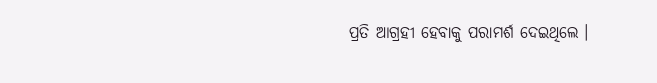ପ୍ରତି ଆଗ୍ରହୀ ହେବାକୁ ପରାମର୍ଶ ଦେଇଥିଲେ ।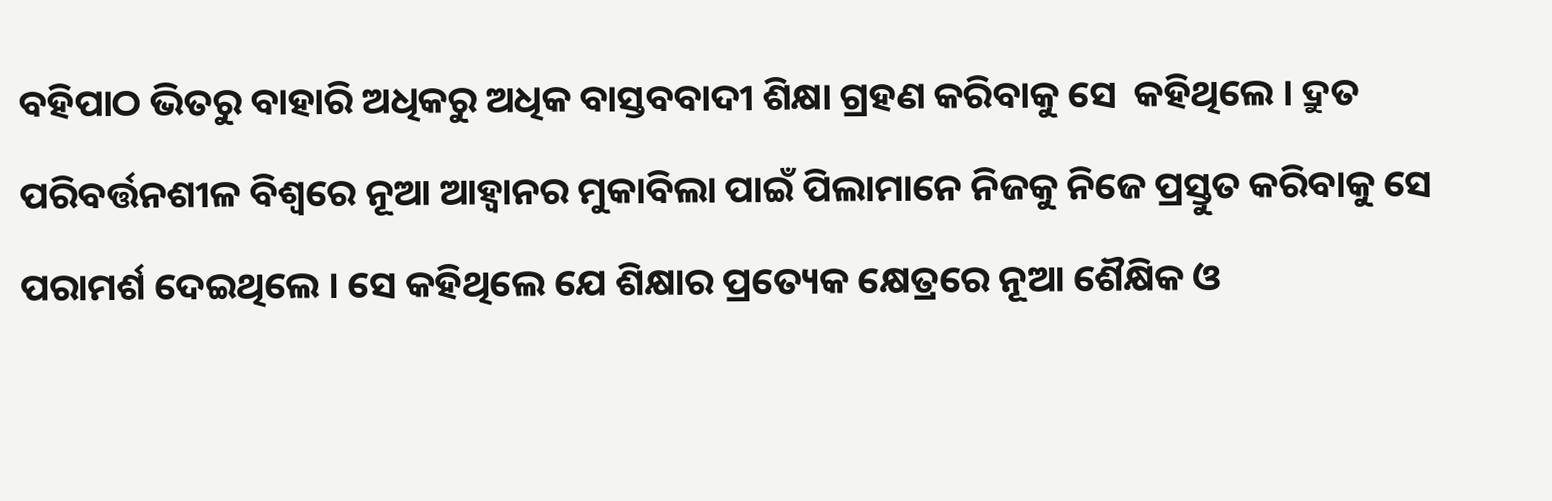ବହିପାଠ ଭିତରୁ ବାହାରି ଅଧିକରୁ ଅଧିକ ବାସ୍ତବବାଦୀ ଶିକ୍ଷା ଗ୍ରହଣ କରିବାକୁ ସେ  କହିଥିଲେ । ଦ୍ରୁତ ପରିବର୍ତ୍ତନଶୀଳ ବିଶ୍ୱରେ ନୂଆ ଆହ୍ୱାନର ମୁକାବିଲା ପାଇଁ ପିଲାମାନେ ନିଜକୁ ନିଜେ ପ୍ରସ୍ତୁତ କରିବାକୁ ସେ ପରାମର୍ଶ ଦେଇଥିଲେ । ସେ କହିଥିଲେ ଯେ ଶିକ୍ଷାର ପ୍ରତ୍ୟେକ କ୍ଷେତ୍ରରେ ନୂଆ ଶୈକ୍ଷିକ ଓ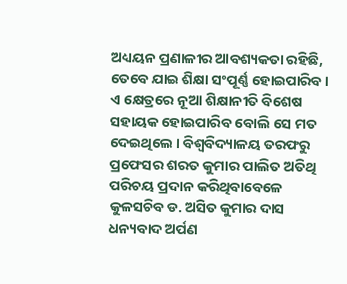ଅଧ୍ୟୟନ ପ୍ରଣାଳୀର ଆବଶ୍ୟକତା ରହିଛି, ତେବେ ଯାଇ ଶିକ୍ଷା ସଂପୂର୍ଣ୍ଣ ହୋଇପାରିବ । ଏ କ୍ଷେତ୍ରରେ ନୂଆ ଶିକ୍ଷାନୀତି ବିଶେଷ ସହାୟକ ହୋଇପାରିବ ବୋଲି ସେ ମତ ଦେଇଥିଲେ । ବିଶ୍ୱବିଦ୍ୟାଳୟ ତରଫରୁ ପ୍ରଫେସର ଶରତ କୁମାର ପାଲିତ ଅତିଥି ପରିଚୟ ପ୍ରଦାନ କରିଥିବାବେଳେ କୁଳସଚିବ ଡ. ଅସିତ କୁମାର ଦାସ ଧନ୍ୟବାଦ ଅର୍ପଣ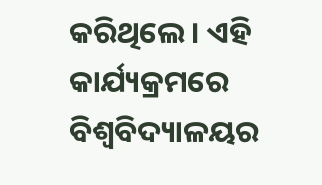କରିଥିଲେ । ଏହି କାର୍ଯ୍ୟକ୍ରମରେ ବିଶ୍ୱବିଦ୍ୟାଳୟର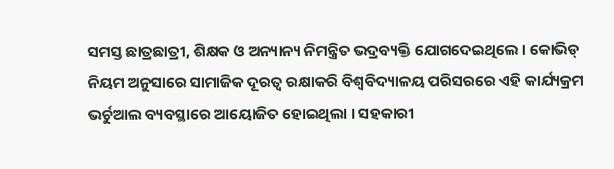ସମସ୍ତ ଛାତ୍ରଛାତ୍ରୀ, ଶିକ୍ଷକ ଓ ଅନ୍ୟାନ୍ୟ ନିମନ୍ତ୍ରିତ ଭଦ୍ରବ୍ୟକ୍ତି ଯୋଗଦେଇଥିଲେ । କୋଭିଡ୍‌ ନିୟମ ଅନୁସାରେ ସାମାଜିକ ଦୂରତ୍ୱ ରକ୍ଷାକରି ବିଶ୍ୱବିଦ୍ୟାଳୟ ପରିସରରେ ଏହି କାର୍ଯ୍ୟକ୍ରମ ଭର୍ଚୁଆଲ ବ୍ୟବସ୍ଥାରେ ଆୟୋଜିତ ହୋଇଥିଲା । ସହକାରୀ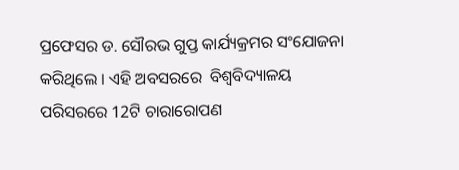ପ୍ରଫେସର ଡ. ସୌରଭ ଗୁପ୍ତ କାର୍ଯ୍ୟକ୍ରମର ସଂଯୋଜନା କରିଥିଲେ । ଏହି ଅବସରରେ  ବିଶ୍ୱବିଦ୍ୟାଳୟ ପରିସରରେ 12ଟି ଚାରାରୋପଣ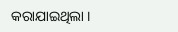କରାଯାଇଥିଲା ।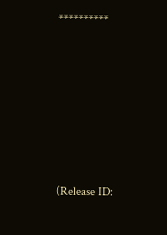**********







(Release ID: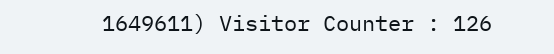1649611) Visitor Counter : 126